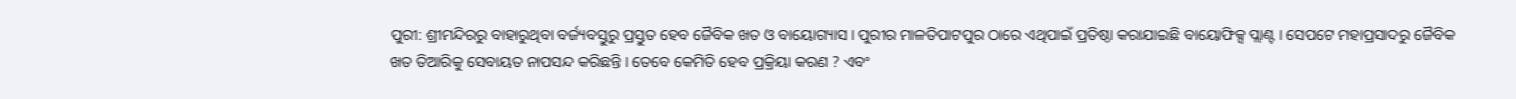ପୁରୀ: ଶ୍ରୀମନ୍ଦିରରୁ ବାହାରୁଥିବା ବର୍ଜ୍ୟବସ୍ତୁରୁ ପ୍ରସ୍ତୁତ ହେବ ଜୈବିକ ଖତ ଓ ବାୟୋଗ୍ୟାସ । ପୁରୀର ମାଳତିପାଟପୁର ଠାରେ ଏଥିପାଇଁ ପ୍ରତିଷ୍ଠା କରାଯାଇଛି ବାୟୋଫିକ୍ସ ପ୍ଲାଣ୍ଟ । ସେପଟେ ମହାପ୍ରସାଦରୁ ଜୈବିକ ଖତ ତିଆରିକୁ ସେବାୟତ ନାପସନ୍ଦ କରିଛନ୍ତି । ତେବେ କେମିତି ହେବ ପ୍ରକ୍ରିୟା କରଣ ? ଏବଂ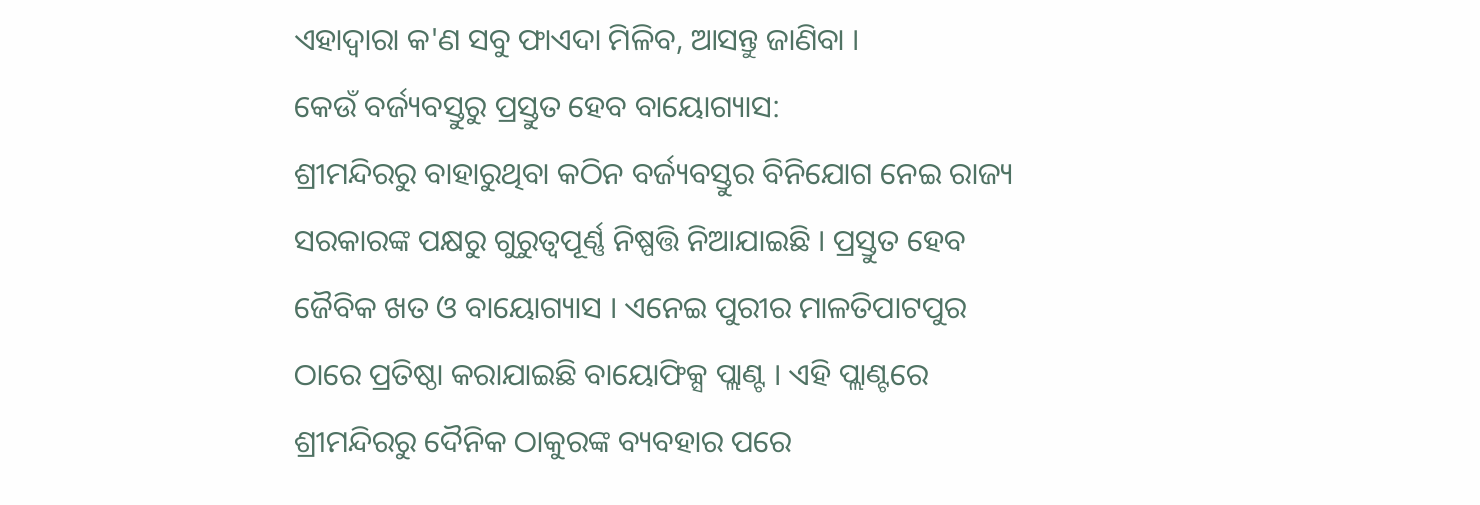ଏହାଦ୍ବାରା କ'ଣ ସବୁ ଫାଏଦା ମିଳିବ, ଆସନ୍ତୁ ଜାଣିବା ।
କେଉଁ ବର୍ଜ୍ୟବସ୍ତୁରୁ ପ୍ରସ୍ତୁତ ହେବ ବାୟୋଗ୍ୟାସ:
ଶ୍ରୀମନ୍ଦିରରୁ ବାହାରୁଥିବା କଠିନ ବର୍ଜ୍ୟବସ୍ତୁର ବିନିଯୋଗ ନେଇ ରାଜ୍ୟ ସରକାରଙ୍କ ପକ୍ଷରୁ ଗୁରୁତ୍ବପୂର୍ଣ୍ଣ ନିଷ୍ପତ୍ତି ନିଆଯାଇଛି । ପ୍ରସ୍ତୁତ ହେବ ଜୈବିକ ଖତ ଓ ବାୟୋଗ୍ୟାସ । ଏନେଇ ପୁରୀର ମାଳତିପାଟପୁର ଠାରେ ପ୍ରତିଷ୍ଠା କରାଯାଇଛି ବାୟୋଫିକ୍ସ ପ୍ଲାଣ୍ଟ । ଏହି ପ୍ଲାଣ୍ଟରେ ଶ୍ରୀମନ୍ଦିରରୁ ଦୈନିକ ଠାକୁରଙ୍କ ବ୍ୟବହାର ପରେ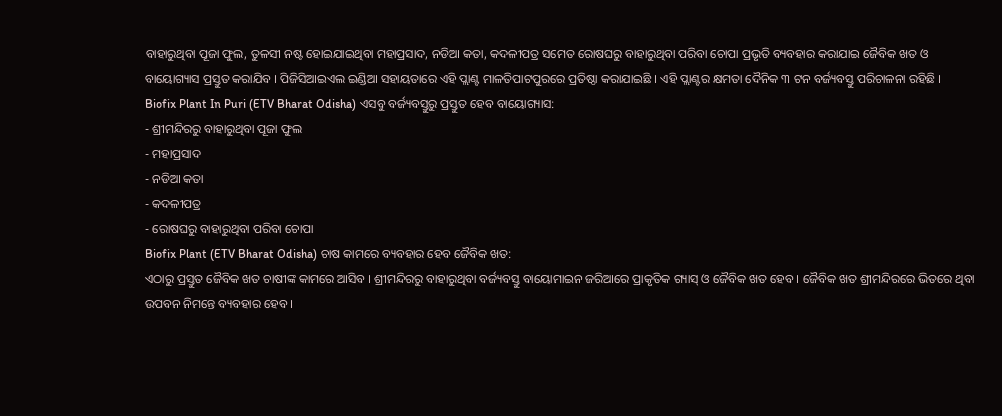ବାହାରୁଥିବା ପୂଜା ଫୁଲ, ତୁଳସୀ ନଷ୍ଟ ହୋଇଯାଇଥିବା ମହାପ୍ରସାଦ, ନଡିଆ କତା, କଦଳୀପତ୍ର ସମେତ ରୋଷଘରୁ ବାହାରୁଥିବା ପରିବା ଚୋପା ପ୍ରଭୃତି ବ୍ୟବହାର କରାଯାଇ ଜୈବିକ ଖତ ଓ ବାୟୋଗ୍ୟାସ ପ୍ରସ୍ତୁତ କରାଯିବ । ପିଜିସିଆଇଏଲ ଇଣ୍ଡିଆ ସହାୟତାରେ ଏହି ପ୍ଲାଣ୍ଟ ମାଳତିପାଟପୁରରେ ପ୍ରତିଷ୍ଠା କରାଯାଇଛି । ଏହି ପ୍ଲାଣ୍ଟର କ୍ଷମତା ଦୈନିକ ୩ ଟନ ବର୍ଜ୍ୟବସ୍ତୁ ପରିଚାଳନା ରହିଛି ।
Biofix Plant In Puri (ETV Bharat Odisha) ଏସବୁ ବର୍ଜ୍ୟବସ୍ତୁରୁ ପ୍ରସ୍ତୁତ ହେବ ବାୟୋଗ୍ୟାସ:
- ଶ୍ରୀମନ୍ଦିରରୁ ବାହାରୁଥିବା ପୂଜା ଫୁଲ
- ମହାପ୍ରସାଦ
- ନଡିଆ କତା
- କଦଳୀପତ୍ର
- ରୋଷଘରୁ ବାହାରୁଥିବା ପରିବା ଚୋପା
Biofix Plant (ETV Bharat Odisha) ଚାଷ କାମରେ ବ୍ୟବହାର ହେବ ଜୈବିକ ଖତ:
ଏଠାରୁ ପ୍ରସ୍ତୁତ ଜୈବିକ ଖତ ଚାଷୀଙ୍କ କାମରେ ଆସିବ । ଶ୍ରୀମନ୍ଦିରରୁ ବାହାରୁଥିବା ବର୍ଜ୍ୟବସ୍ତୁ ବାୟୋମାଇନ ଜରିଆରେ ପ୍ରାକୃତିକ ଗ୍ୟାସ୍ ଓ ଜୈବିକ ଖତ ହେବ । ଜୈବିକ ଖତ ଶ୍ରୀମନ୍ଦିରରେ ଭିତରେ ଥିବା ଉପବନ ନିମନ୍ତେ ବ୍ୟବହାର ହେବ ।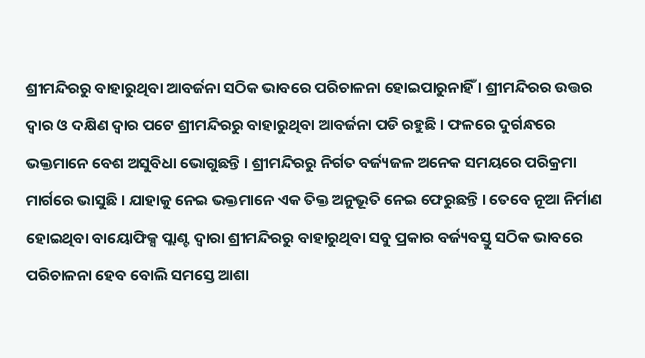ଶ୍ରୀମନ୍ଦିରରୁ ବାହାରୁଥିବା ଆବର୍ଜନା ସଠିକ ଭାବରେ ପରିଚାଳନା ହୋଇପାରୁନାହିଁ । ଶ୍ରୀମନ୍ଦିରର ଉତ୍ତର ଦ୍ୱାର ଓ ଦକ୍ଷିଣ ଦ୍ୱାର ପଟେ ଶ୍ରୀମନ୍ଦିରରୁ ବାହାରୁଥିବା ଆବର୍ଜନା ପଡି ରହୁଛି । ଫଳରେ ଦୁର୍ଗନ୍ଧରେ ଭକ୍ତମାନେ ବେଶ ଅସୁବିଧା ଭୋଗୁଛନ୍ତି । ଶ୍ରୀମନ୍ଦିରରୁ ନିର୍ଗତ ବର୍ଜ୍ୟଜଳ ଅନେକ ସମୟରେ ପରିକ୍ରମା ମାର୍ଗରେ ଭାସୁଛି । ଯାହାକୁ ନେଇ ଭକ୍ତମାନେ ଏକ ତିକ୍ତ ଅନୁଭୂତି ନେଇ ଫେରୁଛନ୍ତି । ତେବେ ନୂଆ ନିର୍ମାଣ ହୋଇଥିବା ବାୟୋଫିକ୍ସ ପ୍ଲାଣ୍ଟ ଦ୍ୱାରା ଶ୍ରୀମନ୍ଦିରରୁ ବାହାରୁଥିବା ସବୁ ପ୍ରକାର ବର୍ଜ୍ୟବସ୍ତୁ ସଠିକ ଭାବରେ ପରିଚାଳନା ହେବ ବୋଲି ସମସ୍ତେ ଆଶା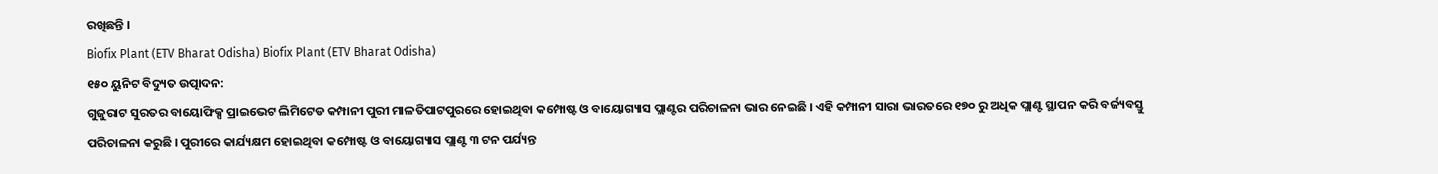ରଖିଛନ୍ତି ।
Biofix Plant (ETV Bharat Odisha) Biofix Plant (ETV Bharat Odisha)
୧୫୦ ୟୁନିଟ ବିଦ୍ୟୁତ ଉତ୍ପାଦନ:
ଗୁଜୁରାଟ ସୁରତର ବାୟୋଫିକ୍ସ ପ୍ରାଇଭେଟ ଲିମିଟେଡ କମ୍ପାନୀ ପୁରୀ ମାଳତିପାଟପୁରରେ ହୋଇଥିବା କମ୍ପୋଷ୍ଟ ଓ ବାୟୋଗ୍ୟାସ ପ୍ଲାଣ୍ଟର ପରିଚାଳନା ଭାର ନେଇଛି । ଏହି କମ୍ପାନୀ ସାରା ଭାରତରେ ୧୭୦ ରୁ ଅଧିକ ପ୍ଲାଣ୍ଟ ସ୍ଥାପନ କରି ବର୍ଜ୍ୟବସ୍ତୁ ପରିଚାଳନା କରୁଛି । ପୁରୀରେ କାର୍ଯ୍ୟକ୍ଷମ ହୋଇଥିବା କମ୍ପୋଷ୍ଟ ଓ ବାୟୋଗ୍ୟାସ ପ୍ଲାଣ୍ଟ ୩ ଟନ ପର୍ଯ୍ୟନ୍ତ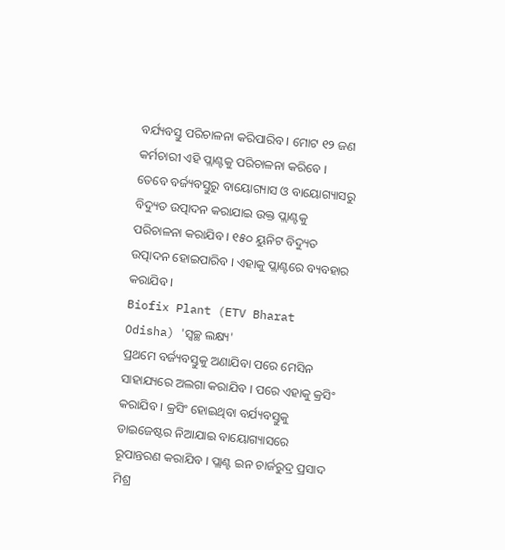ବର୍ଯ୍ୟବସ୍ତୁ ପରିଚାଳନା କରିପାରିବ । ମୋଟ ୧୨ ଜଣ କର୍ମଚାରୀ ଏହି ପ୍ଲାଣ୍ଟକୁ ପରିଚାଳନା କରିବେ । ତେବେ ବର୍ଜ୍ୟବସ୍ତୁରୁ ବାୟୋଗ୍ୟାସ ଓ ବାୟୋଗ୍ୟାସରୁ ବିଦ୍ୟୁତ ଉତ୍ପାଦନ କରାଯାଇ ଉକ୍ତ ପ୍ଲାଣ୍ଟକୁ ପରିଚାଳନା କରାଯିବ । ୧୫୦ ୟୁନିଟ ବିଦ୍ୟୁତ ଉତ୍ପାଦନ ହୋଇପାରିବ । ଏହାକୁ ପ୍ଲାଣ୍ଟରେ ବ୍ୟବହାର କରାଯିବ ।
Biofix Plant (ETV Bharat Odisha) 'ସ୍ୱଚ୍ଛ ଲକ୍ଷ୍ୟ'
ପ୍ରଥମେ ବର୍ଜ୍ୟବସ୍ତୁକୁ ଅଣାଯିବା ପରେ ମେସିନ ସାହାଯ୍ୟରେ ଅଲଗା କରାଯିବ । ପରେ ଏହାକୁ କ୍ରସିଂ କରାଯିବ । କ୍ରସିଂ ହୋଇଥିବା ବର୍ଯ୍ୟବସ୍ତୁକୁ ଡାଇଜେଷ୍ଟର ନିଆଯାଇ ବାୟୋଗ୍ୟାସରେ ରୂପାନ୍ତରଣ କରାଯିବ । ପ୍ଲାଣ୍ଟ ଇନ ଚାର୍ଜରୁଦ୍ର ପ୍ରସାଦ ମିଶ୍ର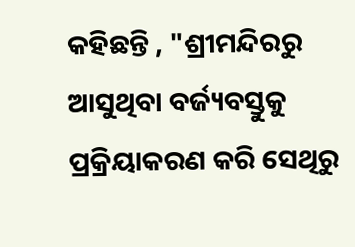କହିଛନ୍ତି , "ଶ୍ରୀମନ୍ଦିରରୁ ଆସୁଥିବା ବର୍ଜ୍ୟବସ୍ତୁକୁ ପ୍ରକ୍ରିୟାକରଣ କରି ସେଥିରୁ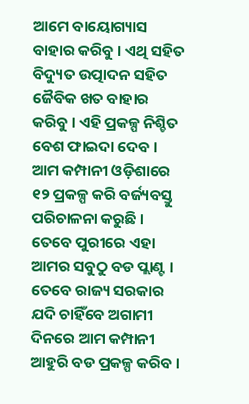ଆମେ ବାୟୋଗ୍ୟାସ ବାହାର କରିବୁ । ଏଥି ସହିତ ବିଦ୍ୟୁତ ଉତ୍ପାଦନ ସହିତ ଜୈବିକ ଖତ ବାହାର କରିବୁ । ଏହି ପ୍ରକଳ୍ପ ନିଶ୍ଚିତ ବେଶ ଫାଇଦା ଦେବ । ଆମ କମ୍ପାନୀ ଓଡ଼ିଶାରେ ୧୨ ପ୍ରକଳ୍ପ କରି ବର୍ଜ୍ୟବସ୍ତୁ ପରିଚାଳନା କରୁଛି । ତେବେ ପୁରୀରେ ଏହା ଆମର ସବୁଠୁ ବଡ ପ୍ଲାଣ୍ଟ । ତେବେ ରାଜ୍ୟ ସରକାର ଯଦି ଚାହିଁବେ ଅଗାମୀ ଦିନରେ ଆମ କମ୍ପାନୀ ଆହୁରି ବଡ ପ୍ରକଳ୍ପ କରିବ ।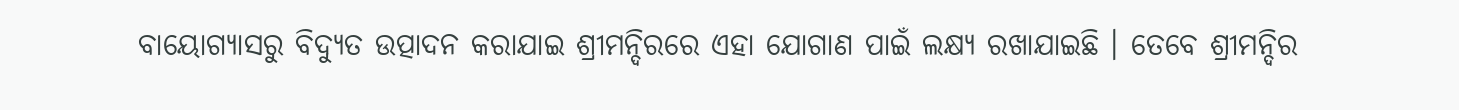ବାୟୋଗ୍ୟାସରୁ ବିଦ୍ୟୁତ ଉତ୍ପାଦନ କରାଯାଇ ଶ୍ରୀମନ୍ଦିରରେ ଏହା ଯୋଗାଣ ପାଇଁ ଲକ୍ଷ୍ୟ ରଖାଯାଇଛି । ତେବେ ଶ୍ରୀମନ୍ଦିର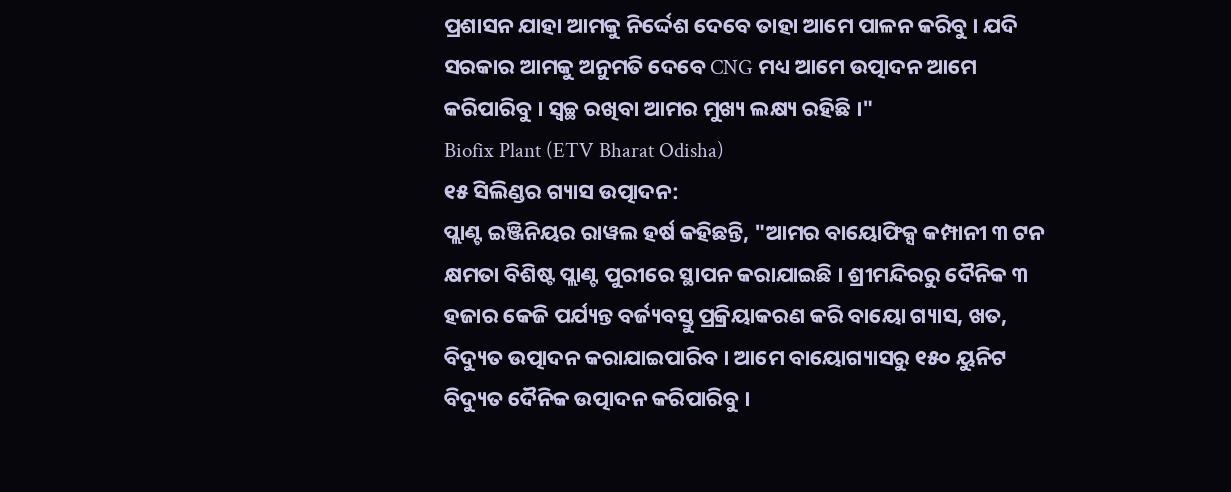ପ୍ରଶାସନ ଯାହା ଆମକୁ ନିର୍ଦ୍ଦେଶ ଦେବେ ତାହା ଆମେ ପାଳନ କରିବୁ । ଯଦି ସରକାର ଆମକୁ ଅନୁମତି ଦେବେ CNG ମଧ୍ୟ ଆମେ ଉତ୍ପାଦନ ଆମେ କରିପାରିବୁ । ସ୍ୱଚ୍ଛ ରଖିବା ଆମର ମୁଖ୍ୟ ଲକ୍ଷ୍ୟ ରହିଛି ।"
Biofix Plant (ETV Bharat Odisha)
୧୫ ସିଲିଣ୍ଡର ଗ୍ୟାସ ଉତ୍ପାଦନ:
ପ୍ଲାଣ୍ଟ ଇଞ୍ଜିନିୟର ରାୱଲ ହର୍ଷ କହିଛନ୍ତି, "ଆମର ବାୟୋଫିକ୍ସ କମ୍ପାନୀ ୩ ଟନ କ୍ଷମତା ବିଶିଷ୍ଟ ପ୍ଲାଣ୍ଟ ପୁରୀରେ ସ୍ଥାପନ କରାଯାଇଛି । ଶ୍ରୀମନ୍ଦିରରୁ ଦୈନିକ ୩ ହଜାର କେଜି ପର୍ଯ୍ୟନ୍ତ ବର୍ଜ୍ୟବସ୍ତୁ ପ୍ରକ୍ରିୟାକରଣ କରି ବାୟୋ ଗ୍ୟାସ, ଖତ, ବିଦ୍ୟୁତ ଉତ୍ପାଦନ କରାଯାଇପାରିବ । ଆମେ ବାୟୋଗ୍ୟାସରୁ ୧୫୦ ୟୁନିଟ ବିଦ୍ୟୁତ ଦୈନିକ ଉତ୍ପାଦନ କରିପାରିବୁ ।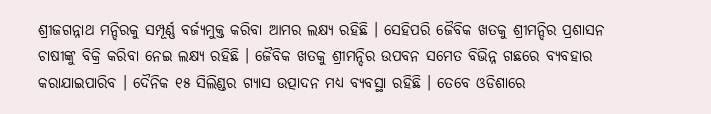ଶ୍ରୀଜଗନ୍ନାଥ ମନ୍ଦିରକୁ ସମ୍ପୂର୍ଣ୍ଣ ବର୍ଜ୍ୟମୁକ୍ତ କରିବା ଆମର ଲକ୍ଷ୍ୟ ରହିଛି । ସେହିପରି ଜୈବିକ ଖତକୁ ଶ୍ରୀମନ୍ଦିର ପ୍ରଶାସନ ଚାଷୀଙ୍କୁ ବିକ୍ରି କରିବା ନେଇ ଲକ୍ଷ୍ୟ ରହିଛି । ଜୈବିକ ଖତକୁ ଶ୍ରୀମନ୍ଦିର ଉପବନ ସମେତ ବିଭିନ୍ନ ଗଛରେ ବ୍ୟବହାର କରାଯାଇପାରିବ । ଦୈନିକ ୧୫ ସିଲିଣ୍ଡର ଗ୍ୟାସ ଉତ୍ପାଦନ ମଧ୍ୟ ବ୍ୟବସ୍ଥା ରହିଛି । ତେବେ ଓଡିଶାରେ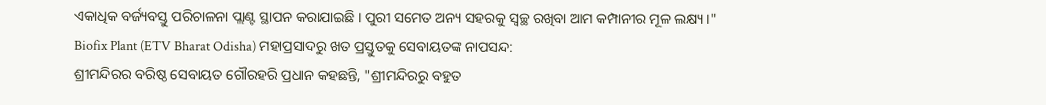ଏକାଧିକ ବର୍ଜ୍ୟବସ୍ତୁ ପରିଚାଳନା ପ୍ଲାଣ୍ଟ ସ୍ଥାପନ କରାଯାଇଛି । ପୁରୀ ସମେତ ଅନ୍ୟ ସହରକୁ ସ୍ୱଚ୍ଛ ରଖିବା ଆମ କମ୍ପାନୀର ମୂଳ ଲକ୍ଷ୍ୟ ।"
Biofix Plant (ETV Bharat Odisha) ମହାପ୍ରସାଦରୁ ଖତ ପ୍ରସ୍ତୁତକୁ ସେବାୟତଙ୍କ ନାପସନ୍ଦ:
ଶ୍ରୀମନ୍ଦିରର ବରିଷ୍ଠ ସେବାୟତ ଗୌରହରି ପ୍ରଧାନ କହଛନ୍ତି, "ଶ୍ରୀମନ୍ଦିରରୁ ବହୁତ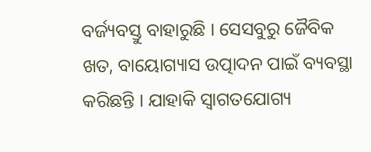ବର୍ଜ୍ୟବସ୍ତୁ ବାହାରୁଛି । ସେସବୁରୁ ଜୈବିକ ଖତ, ବାୟୋଗ୍ୟାସ ଉତ୍ପାଦନ ପାଇଁ ବ୍ୟବସ୍ଥା କରିଛନ୍ତି । ଯାହାକି ସ୍ୱାଗତଯୋଗ୍ୟ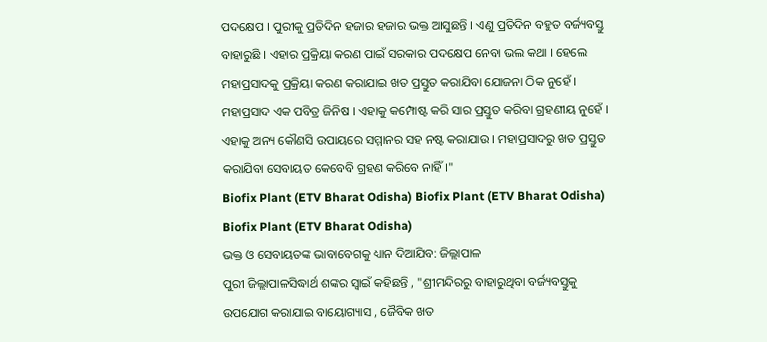ପଦକ୍ଷେପ । ପୁରୀକୁ ପ୍ରତିଦିନ ହଜାର ହଜାର ଭକ୍ତ ଆସୁଛନ୍ତି । ଏଣୁ ପ୍ରତିଦିନ ବହୁତ ବର୍ଜ୍ୟବସ୍ତୁ ବାହାରୁଛି । ଏହାର ପ୍ରକ୍ରିୟା କରଣ ପାଇଁ ସରକାର ପଦକ୍ଷେପ ନେବା ଭଲ କଥା । ହେଲେ ମହାପ୍ରସାଦକୁ ପ୍ରକ୍ରିୟା କରଣ କରାଯାଇ ଖତ ପ୍ରସ୍ତୁତ କରାଯିବା ଯୋଜନା ଠିକ ନୁହେଁ । ମହାପ୍ରସାଦ ଏକ ପବିତ୍ର ଜିନିଷ । ଏହାକୁ କମ୍ପୋଷ୍ଟ କରି ସାର ପ୍ରସ୍ତୁତ କରିବା ଗ୍ରହଣୀୟ ନୁହେଁ । ଏହାକୁ ଅନ୍ୟ କୌଣସି ଉପାୟରେ ସମ୍ମାନର ସହ ନଷ୍ଟ କରାଯାଉ । ମହାପ୍ରସାଦରୁ ଖତ ପ୍ରସ୍ତୁତ କରାଯିବା ସେବାୟତ କେବେବି ଗ୍ରହଣ କରିବେ ନାହିଁ।"
Biofix Plant (ETV Bharat Odisha) Biofix Plant (ETV Bharat Odisha) Biofix Plant (ETV Bharat Odisha)
ଭକ୍ତ ଓ ସେବାୟତଙ୍କ ଭାବାବେଗକୁ ଧ୍ୟାନ ଦିଆଯିବ: ଜିଲ୍ଲାପାଳ
ପୁରୀ ଜିଲ୍ଲାପାଳସିଦ୍ଧାର୍ଥ ଶଙ୍କର ସ୍ୱାଇଁ କହିଛନ୍ତି , "ଶ୍ରୀମନ୍ଦିରରୁ ବାହାରୁଥିବା ବର୍ଜ୍ୟବସ୍ତୁକୁ ଉପଯୋଗ କରାଯାଇ ବାୟୋଗ୍ୟାସ , ଜୈବିକ ଖତ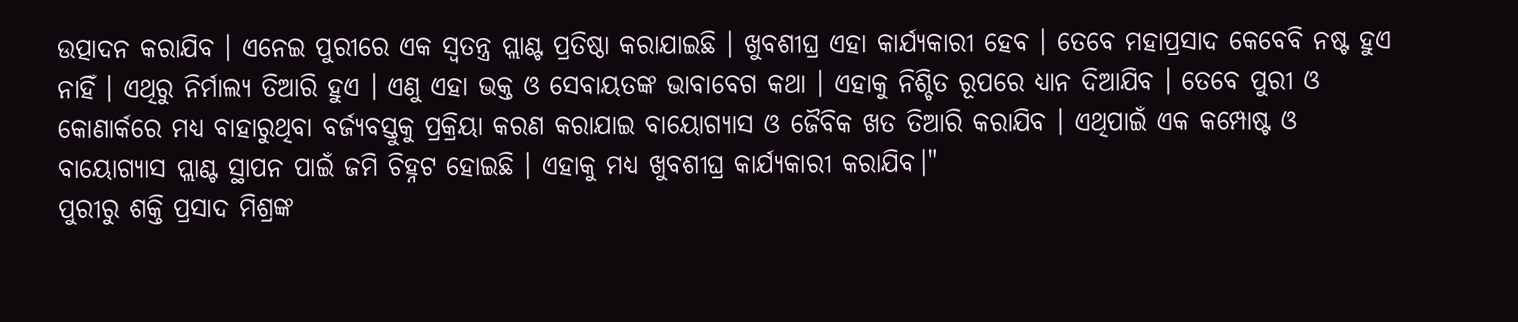ଉତ୍ପାଦନ କରାଯିବ । ଏନେଇ ପୁରୀରେ ଏକ ସ୍ୱତନ୍ତ୍ର ପ୍ଲାଣ୍ଟ ପ୍ରତିଷ୍ଠା କରାଯାଇଛି । ଖୁବଶୀଘ୍ର ଏହା କାର୍ଯ୍ୟକାରୀ ହେବ । ତେବେ ମହାପ୍ରସାଦ କେବେବି ନଷ୍ଟ ହୁଏ ନାହିଁ । ଏଥିରୁ ନିର୍ମାଲ୍ୟ ତିଆରି ହୁଏ । ଏଣୁ ଏହା ଭକ୍ତ ଓ ସେବାୟତଙ୍କ ଭାବାବେଗ କଥା । ଏହାକୁ ନିଶ୍ଚିତ ରୂପରେ ଧ୍ୟାନ ଦିଆଯିବ । ତେବେ ପୁରୀ ଓ କୋଣାର୍କରେ ମଧ୍ୟ ବାହାରୁଥିବା ବର୍ଜ୍ୟବସ୍ତୁକୁ ପ୍ରକ୍ରିୟା କରଣ କରାଯାଇ ବାୟୋଗ୍ୟାସ ଓ ଜୈବିକ ଖତ ତିଆରି କରାଯିବ । ଏଥିପାଇଁ ଏକ କମ୍ପୋଷ୍ଟ ଓ ବାୟୋଗ୍ୟାସ ପ୍ଲାଣ୍ଟ ସ୍ଥାପନ ପାଇଁ ଜମି ଚିହ୍ନଟ ହୋଇଛି । ଏହାକୁ ମଧ୍ୟ ଖୁବଶୀଘ୍ର କାର୍ଯ୍ୟକାରୀ କରାଯିବ।"
ପୁରୀରୁ ଶକ୍ତି ପ୍ରସାଦ ମିଶ୍ରଙ୍କ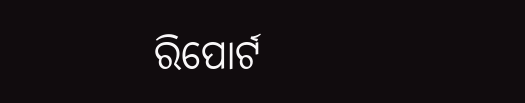ରିପୋର୍ଟ